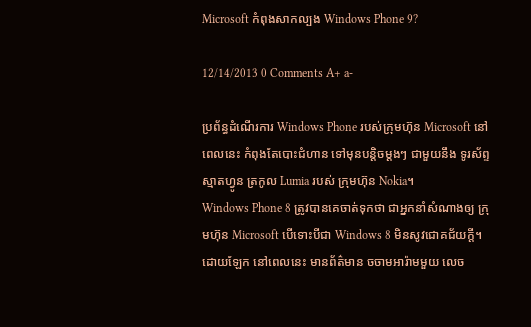Microsoft កំពុងសាកល្បង Windows Phone 9?

12/14/2013 0 Comments A+ a-

ប្រព័ន្ធដំណើរការ Windows Phone របស់ក្រុមហ៊ុន Microsoft នៅពេលនេះ កំពុងតែបោះជំហាន ទៅមុនបន្ដិចម្ដងៗ ជាមួយនឹង ទូរស័ព្ទស្មាតហ្វូន ត្រកូល Lumia របស់ ក្រុមហ៊ុន Nokia។
Windows Phone 8 ត្រូវបានគេចាត់ទុកថា ជាអ្នកនាំសំណាងឲ្យ ក្រុមហ៊ុន Microsoft បើទោះបីជា Windows 8 មិនសូវជោគជ័យក្ដី។ ដោយឡែក នៅពេលនេះ មានព័ត៌មាន ចចាមអារ៉ាមមួយ លេច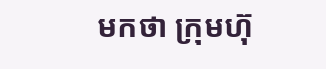មកថា ក្រុមហ៊ុ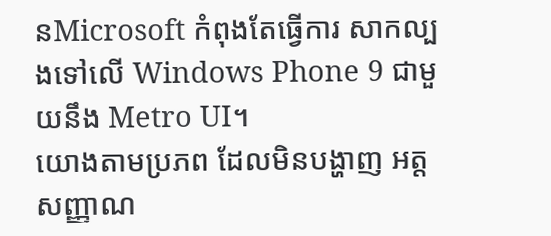នMicrosoft កំពុងតែធ្វើការ សាកល្បងទៅលើ Windows Phone 9 ជាមួយនឹង Metro UI។
យោងតាមប្រភព ដែលមិនបង្ហាញ អត្តសញ្ញាណ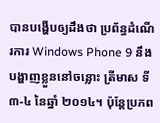បានបង្ហើបឲ្យដឹងថា ប្រព័ន្ធដំណើរការ Windows Phone 9 នឹងបង្ហាញខ្លួននៅចន្លោះ ត្រីមាស ទី៣-៤ នៃឆ្នាំ ២០១៤។ ប៉ុន្តែប្រភព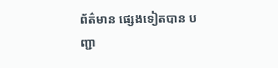ព័ត៌មាន ផ្សេងទៀតបាន បញ្ជា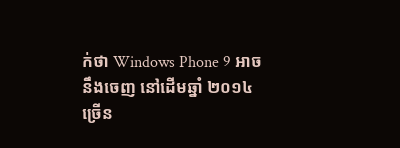ក់ថា Windows Phone 9 អាចនឹងចេញ នៅដើមឆ្នាំ ២០១៤ ច្រើន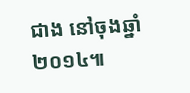ជាង នៅចុងឆ្នាំ ២០១៤៕